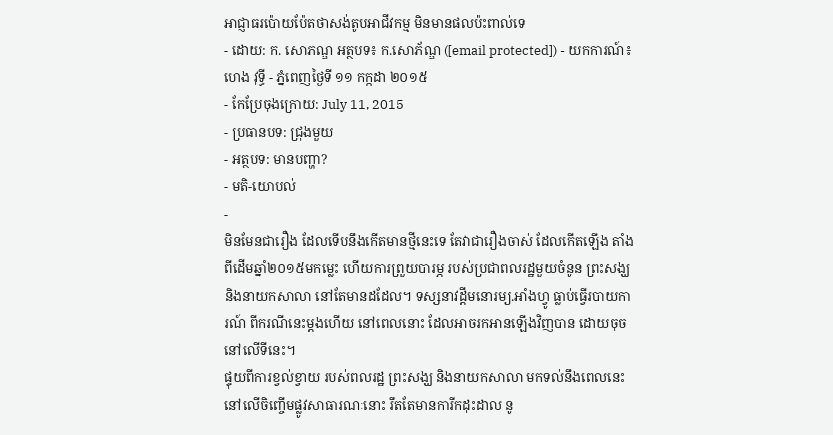អាជ្ញាធរប៉ោយប៉ែតថាសង់តូបអាជីវកម្ម មិនមានផលប៉ះពាល់ទេ
- ដោយ: ក. សោភណ្ឌ អត្ថបទ៖ ក.សោភ័ណ្ឌ ([email protected]) - យកការណ៍៖ ហេង វុទ្ធី - ភ្នំពេញថ្ងៃទី ១១ កក្កដា ២០១៥
- កែប្រែចុងក្រោយ: July 11, 2015
- ប្រធានបទ: ជ្រុងមួយ
- អត្ថបទ: មានបញ្ហា?
- មតិ-យោបល់
-
មិនមែនជារឿង ដែលទើបនឹងកើតមានថ្មីនេះទេ តែវាជារឿងចាស់ ដែលកើតឡើង តាំងពីដើមឆ្នាំ២០១៥មកម្លេះ ហើយការព្រួយបារម្ភ របស់ប្រជាពលរដ្ឋមួយចំនូន ព្រះសង្ឃ និងនាយកសាលា នៅតែមានដដែល។ ទស្សនាវដ្ដីមនោរម្យ.អាំងហ្វូ ធ្លាប់ធ្វើរបាយការណ៍ ពីករណីនេះម្ដងហើយ នៅពេលនោះ ដែលអាចរកអានឡើងវិញបាន ដោយចុចនៅលើទីនេះ។
ផ្ទុយពីការខ្វល់ខ្វាយ របស់ពលរដ្ឋ ព្រះសង្ឃ និងនាយកសាលា មកទល់នឹងពេលនេះ នៅលើចិញ្ចើមផ្លូវសាធារណៈនោះ រឹតតែមានការីកដុះដាល នូ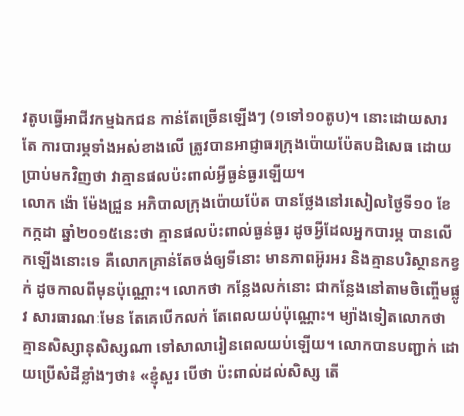វតូបធ្វើអាជីវកម្មឯកជន កាន់តែច្រើនឡើងៗ (១ទៅ១០តូប)។ នោះដោយសារតែ ការបារម្ភទាំងអស់ខាងលើ ត្រូវបានអាជ្ញាធរក្រុងប៉ោយប៉ែតបដិសេធ ដោយប្រាប់មកវិញថា វាគ្មានផលប៉ះពាល់អ្វីធ្ងន់ធ្ងរឡើយ។
លោក ង៉ោ ម៉ែងជ្រួន អភិបាលក្រុងប៉ោយប៉ែត បានថ្លែងនៅរសៀលថ្ងៃទី១០ ខែកក្កដា ឆ្នាំ២០១៥នេះថា គ្មានផលប៉ះពាល់ធ្ងន់ធ្ងរ ដូចអ្វីដែលអ្នកបារម្ភ បានលើកឡើងនោះទេ គឺលោកគ្រាន់តែចង់ឲ្យទីនោះ មានភាពអ៊ូរអរ និងគ្មានបរិស្ថានកខ្វក់ ដូចកាលពីមុនប៉ុណ្ណោះ។ លោកថា កន្លែងលក់នោះ ជាកន្លែងនៅតាមចិញ្ចើមផ្លូវ សារធារណៈមែន តែគេបើកលក់ តែពេលយប់ប៉ុណ្ណោះ។ ម្យ៉ាងទៀតលោកថា គ្មានសិស្សានុសិស្សណា ទៅសាលារៀនពេលយប់ឡើយ។ លោកបានបញ្ជាក់ ដោយប្រើសំដីខ្លាំងៗថា៖ «ខ្ញុំសួរ បើថា ប៉ះពាល់ដល់សិស្ស តើ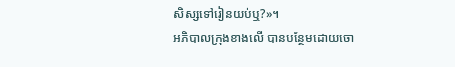សិស្សទៅរៀនយប់ឬ?»។
អភិបាលក្រុងខាងលើ បានបន្ថែមដោយចោ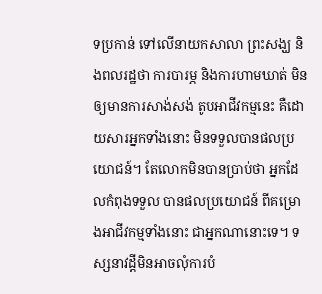ទប្រកាន់ ទៅលើនាយកសាលា ព្រះសង្ឃ និងពលរដ្ឋថា ការបារម្ភ និងការហាមឃាត់ មិនឲ្យមានការសាង់សង់ តូបអាជីវកម្មនេះ គឺដោយសារអ្នកទាំងនោះ មិនទទួលបានផលប្រយោជន៍។ តែលោកមិនបានប្រាប់ថា អ្នកដែលកំពុងទទួល បានផលប្រយោជន៍ ពីគម្រោងអាជីវកម្មទាំងនោះ ជាអ្នកណានោះទេ។ ទស្សនាវដ្តីមិនអាចលុំការបំ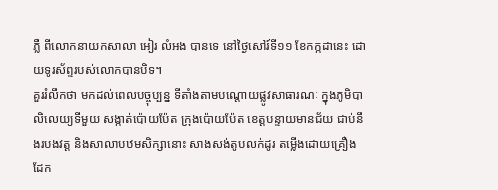ភ្លឺ ពីលោកនាយកសាលា អៀរ លំអង បានទេ នៅថ្ងៃសៅរ៍ទី១១ ខែកក្កដានេះ ដោយទូរស័ព្ទរបស់លោកបានបិទ។
គួររំលឹកថា មកដល់ពេលបច្ចុប្បន្ន ទីតាំងតាមបណ្តោយផ្លូវសាធារណៈ ក្នុងភូមិបាលិលេយ្យទីមួយ សង្កាត់ប៉ោយប៉ែត ក្រុងប៉ោយប៉ែត ខេត្តបន្ទាយមានជ័យ ជាប់នឹងរបងវត្ត និងសាលាបឋមសិក្សានោះ សាងសង់តូបលក់ដូរ តម្លើងដោយគ្រឿងដែក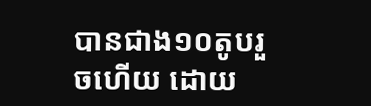បានជាង១០តូបរួចហើយ ដោយ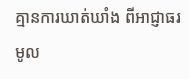គ្មានការឃាត់ឃាំង ពីអាជ្ញាធរមូល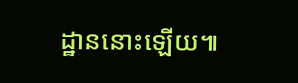ដ្ឋាននោះឡើយ៕